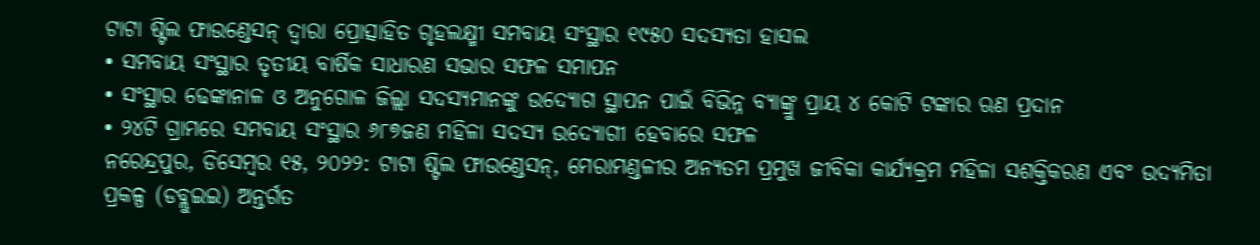ଟାଟା ଷ୍ଟିଲ ଫାଉଣ୍ଡେସନ୍ ଦ୍ୱାରା ପ୍ରୋତ୍ସାହିତ ଗୃହଲକ୍ଷ୍ମୀ ସମବାୟ ସଂସ୍ଥାର ୧୯୫୦ ସଦସ୍ୟତା ହାସଲ
• ସମବାୟ ସଂସ୍ଥାର ତୃତୀୟ ବାର୍ଷିକ ସାଧାରଣ ସଭାର ସଫଳ ସମାପନ
• ସଂସ୍ଥାର ଢେଙ୍କାନାଳ ଓ ଅନୁଗୋଳ ଜିଲ୍ଲା ସଦସ୍ୟମାନଙ୍କୁ ଉଦ୍ୟୋଗ ସ୍ଥାପନ ପାଇଁ ବିଭିନ୍ନ ବ୍ୟାଙ୍କ୍ରୁ ପ୍ରାୟ ୪ କୋଟି ଟଙ୍କାର ଋଣ ପ୍ରଦାନ
• ୨୪ଟି ଗ୍ରାମରେ ସମବାୟ ସଂସ୍ଥାର ୬୮୭ଜଣ ମହିଳା ସଦସ୍ୟ ଉଦ୍ୟୋଗୀ ହେବାରେ ସଫଳ
ନରେନ୍ଦ୍ରପୁର, ଡିସେମ୍ବର ୧୫, ୨୦୨୨: ଟାଟା ଷ୍ଟିଲ ଫାଉଣ୍ଡେସନ୍, ମେରାମଣ୍ଡଳୀର ଅନ୍ୟତମ ପ୍ରମୁଖ ଜୀବିକା କାର୍ଯ୍ୟକ୍ରମ ମହିଳା ସଶକ୍ତିକରଣ ଏବଂ ଉଦ୍ୟମିତା ପ୍ରକଳ୍ପ (ଡବ୍ଲୁଇଇ) ଅନ୍ତର୍ଗତ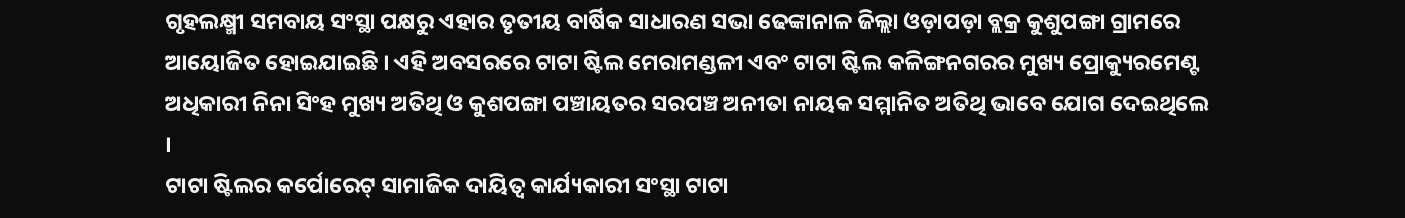ଗୃହଲକ୍ଷ୍ମୀ ସମବାୟ ସଂସ୍ଥା ପକ୍ଷରୁ ଏହାର ତୃତୀୟ ବାର୍ଷିକ ସାଧାରଣ ସଭା ଢେଙ୍କାନାଳ ଜିଲ୍ଲା ଓଡ଼ାପଡ଼ା ବ୍ଲକ୍ର କୁଶୁପଙ୍ଗା ଗ୍ରାମରେ ଆୟୋଜିତ ହୋଇଯାଇଛି । ଏହି ଅବସରରେ ଟାଟା ଷ୍ଟିଲ ମେରାମଣ୍ଡଳୀ ଏବଂ ଟାଟା ଷ୍ଟିଲ କଳିଙ୍ଗନଗରର ମୁଖ୍ୟ ପ୍ରୋକ୍ୟୁରମେଣ୍ଟ ଅଧିକାରୀ ନିନା ସିଂହ ମୁଖ୍ୟ ଅତିଥି ଓ କୁଶପଙ୍ଗା ପଞ୍ଚାୟତର ସରପଞ୍ଚ ଅନୀତା ନାୟକ ସମ୍ମାନିତ ଅତିଥି ଭାବେ ଯୋଗ ଦେଇଥିଲେ ।
ଟାଟା ଷ୍ଟିଲର କର୍ପୋରେଟ୍ ସାମାଜିକ ଦାୟିତ୍ୱ କାର୍ଯ୍ୟକାରୀ ସଂସ୍ଥା ଟାଟା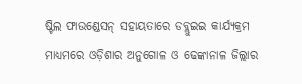ଷ୍ଟିଲ ଫାଉଣ୍ଡେସନ୍ ସହାୟତାରେ ଡବ୍ଲୁଇଇ କାର୍ଯ୍ୟକ୍ରମ ମାଧ୍ୟମରେ ଓଡ଼ିଶାର ଅନୁଗୋଳ ଓ ଢେଙ୍କାନାଳ ଜିଲ୍ଲାର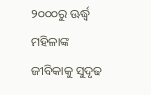୨୦୦୦ରୁ ଊର୍ଦ୍ଧ୍ୱ ମହିଳାଙ୍କ ଜୀବିକାକୁ ସୁଦୃଢ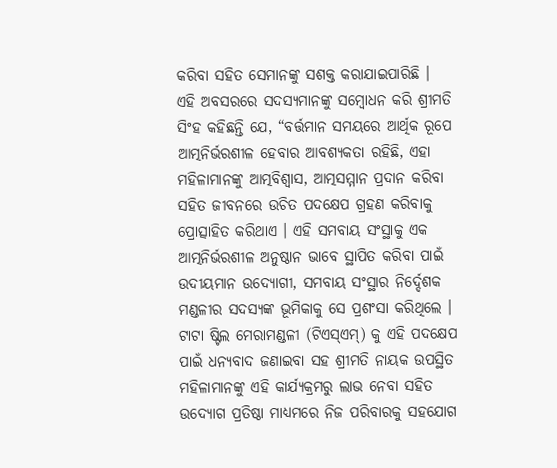କରିବା ସହିତ ସେମାନଙ୍କୁ ସଶକ୍ତ କରାଯାଇପାରିଛି ।
ଏହି ଅବସରରେ ସଦସ୍ୟମାନଙ୍କୁ ସମ୍ବୋଧନ କରି ଶ୍ରୀମତି ସିଂହ କହିଛନ୍ତି ଯେ, “ବର୍ତ୍ତମାନ ସମୟରେ ଆର୍ଥିକ ରୂପେ ଆତ୍ମନିର୍ଭରଶୀଳ ହେବାର ଆବଶ୍ୟକତା ରହିଛି, ଏହା ମହିଳାମାନଙ୍କୁ ଆତ୍ମବିଶ୍ୱାସ, ଆତ୍ମସମ୍ମାନ ପ୍ରଦାନ କରିବା ସହିତ ଜୀବନରେ ଉଚିତ ପଦକ୍ଷେପ ଗ୍ରହଣ କରିବାକୁ ପ୍ରୋତ୍ସାହିତ କରିଥାଏ । ଏହି ସମବାୟ ସଂସ୍ଥାକୁ ଏକ ଆତ୍ମନିର୍ଭରଶୀଳ ଅନୁଷ୍ଠାନ ଭାବେ ସ୍ଥାପିତ କରିବା ପାଇଁ ଉଦୀୟମାନ ଉଦ୍ୟୋଗୀ, ସମବାୟ ସଂସ୍ଥାର ନିର୍ଦ୍ଦେଶକ ମଣ୍ଡଳୀର ସଦସ୍ୟଙ୍କ ଭୂମିକାକୁ ସେ ପ୍ରଶଂସା କରିଥିଲେ ।
ଟାଟା ଷ୍ଟିଲ ମେରାମଣ୍ଡଳୀ (ଟିଏସ୍ଏମ୍) କୁ ଏହି ପଦକ୍ଷେପ ପାଇଁ ଧନ୍ୟବାଦ ଜଣାଇବା ସହ ଶ୍ରୀମତି ନାୟକ ଉପସ୍ଥିତ ମହିଳାମାନଙ୍କୁ ଏହି କାର୍ଯ୍ୟକ୍ରମରୁ ଲାଭ ନେବା ସହିତ ଉଦ୍ୟୋଗ ପ୍ରତିଷ୍ଠା ମାଧ୍ୟମରେ ନିଜ ପରିବାରକୁ ସହଯୋଗ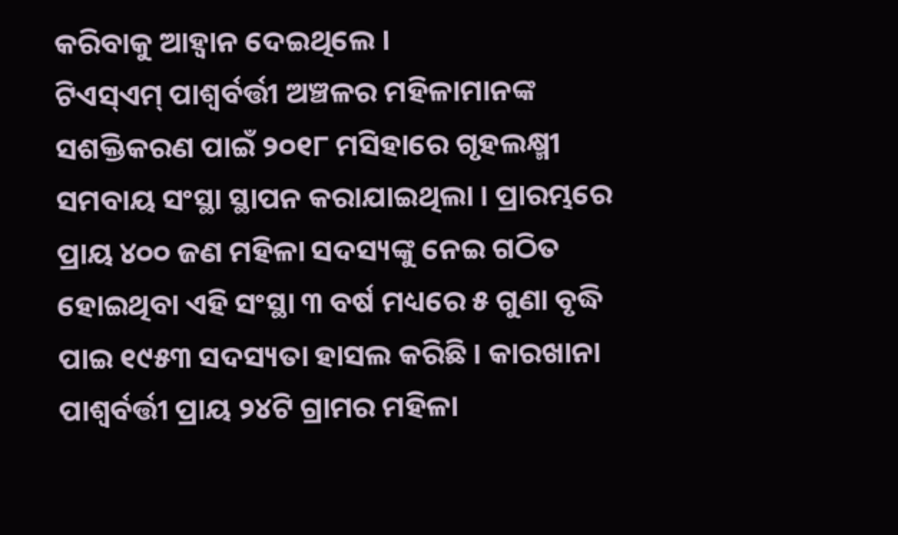କରିବାକୁ ଆହ୍ୱାନ ଦେଇଥିଲେ ।
ଟିଏସ୍ଏମ୍ ପାଶ୍ୱର୍ବର୍ତ୍ତୀ ଅଞ୍ଚଳର ମହିଳାମାନଙ୍କ ସଶକ୍ତିକରଣ ପାଇଁ ୨୦୧୮ ମସିହାରେ ଗୃହଲକ୍ଷ୍ମୀ ସମବାୟ ସଂସ୍ଥା ସ୍ଥାପନ କରାଯାଇଥିଲା । ପ୍ରାରମ୍ଭରେ ପ୍ରାୟ ୪୦୦ ଜଣ ମହିଳା ସଦସ୍ୟଙ୍କୁ ନେଇ ଗଠିତ ହୋଇଥିବା ଏହି ସଂସ୍ଥା ୩ ବର୍ଷ ମଧ୍ୟରେ ୫ ଗୁଣା ବୃଦ୍ଧି ପାଇ ୧୯୫୩ ସଦସ୍ୟତା ହାସଲ କରିଛି । କାରଖାନା ପାଶ୍ୱର୍ବର୍ତ୍ତୀ ପ୍ରାୟ ୨୪ଟି ଗ୍ରାମର ମହିଳା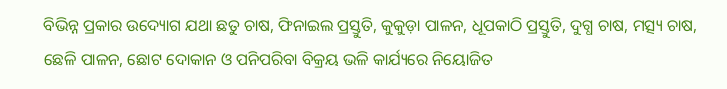ବିଭିନ୍ନ ପ୍ରକାର ଉଦ୍ୟୋଗ ଯଥା ଛତୁ ଚାଷ, ଫିନାଇଲ ପ୍ରସ୍ତୁତି, କୁକୁଡ଼ା ପାଳନ, ଧୂପକାଠି ପ୍ରସ୍ତୁତି, ଦୁଗ୍ଧ ଚାଷ, ମତ୍ସ୍ୟ ଚାଷ, ଛେଳି ପାଳନ, ଛୋଟ ଦୋକାନ ଓ ପନିପରିବା ବିକ୍ରୟ ଭଳି କାର୍ଯ୍ୟରେ ନିୟୋଜିତ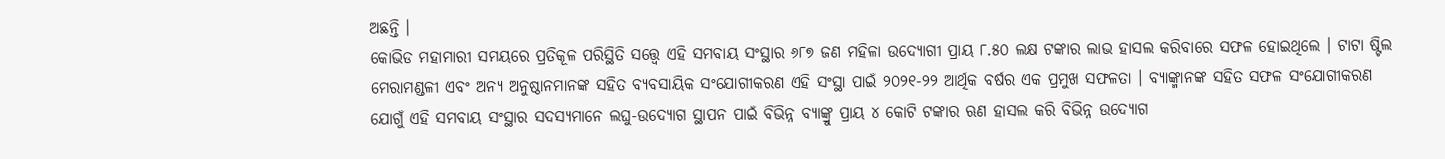ଅଛନ୍ତି ।
କୋଭିଡ ମହାମାରୀ ସମୟରେ ପ୍ରତିକୂଳ ପରିସ୍ଥିତି ସତ୍ତ୍ୱେ ଏହି ସମବାୟ ସଂସ୍ଥାର ୬୮୭ ଜଣ ମହିଳା ଉଦ୍ୟୋଗୀ ପ୍ରାୟ ୮.୫୦ ଲକ୍ଷ ଟଙ୍କାର ଲାଭ ହାସଲ କରିବାରେ ସଫଳ ହୋଇଥିଲେ । ଟାଟା ଷ୍ଟିଲ ମେରାମଣ୍ଡଳୀ ଏବଂ ଅନ୍ୟ ଅନୁଷ୍ଠାନମାନଙ୍କ ସହିତ ବ୍ୟବସାୟିକ ସଂଯୋଗୀକରଣ ଏହି ସଂସ୍ଥା ପାଇଁ ୨୦୨୧-୨୨ ଆର୍ଥିକ ବର୍ଷର ଏକ ପ୍ରମୁଖ ସଫଳତା । ବ୍ୟାଙ୍କ୍ମାନଙ୍କ ସହିତ ସଫଳ ସଂଯୋଗୀକରଣ ଯୋଗୁଁ ଏହି ସମବାୟ ସଂସ୍ଥାର ସଦସ୍ୟମାନେ ଲଘୁ-ଉଦ୍ୟୋଗ ସ୍ଥାପନ ପାଇଁ ବିଭିନ୍ନ ବ୍ୟାଙ୍କ୍ରୁ ପ୍ରାୟ ୪ କୋଟି ଟଙ୍କାର ଋଣ ହାସଲ କରି ବିଭିନ୍ନ ଉଦ୍ୟୋଗ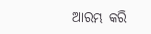ଆରମ୍ଭ କରି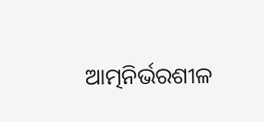ଆତ୍ମନିର୍ଭରଶୀଳ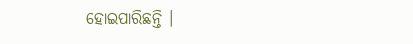ହୋଇପାରିଛନ୍ତି ।